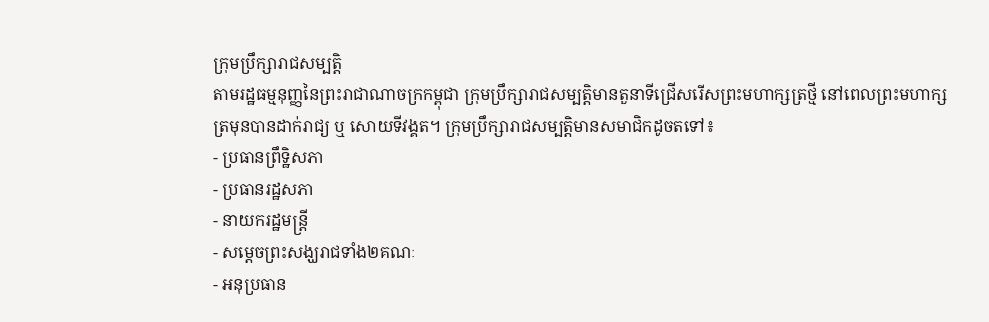ក្រុមប្រឹក្សារាជសម្បត្តិ
តាមរដ្ឋធម្មនុញ្ញនៃព្រះរាជាណាចក្រកម្ពុជា ក្រុមប្រឹក្សារាជសម្បត្តិមានតួនាទីជ្រើសរើសព្រះមហាក្សត្រថ្មី នៅពេលព្រះមហាក្សត្រមុនបានដាក់រាជ្យ ឬ សោយទីវង្គត។ ក្រុមប្រឹក្សារាជសម្បត្តិមានសមាជិកដូចតទៅ៖
- ប្រធានព្រឹទ្ឋិសភា
- ប្រធានរដ្ឋសភា
- នាយករដ្ឋមន្ត្រី
- សម្ដេចព្រះសង្ឃរាជទាំង២គណៈ
- អនុប្រធាន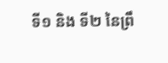ទី១ និង ទី២ នៃព្រឹ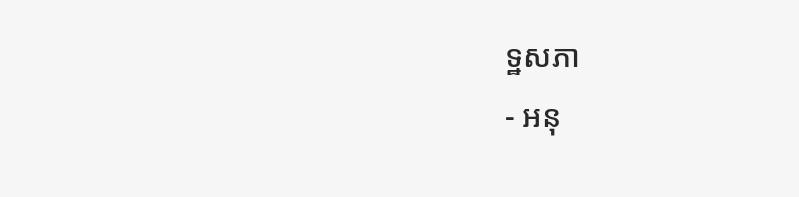ទ្ឋសភា
- អនុ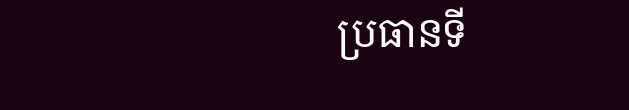ប្រធានទី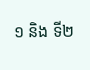១ និង ទី២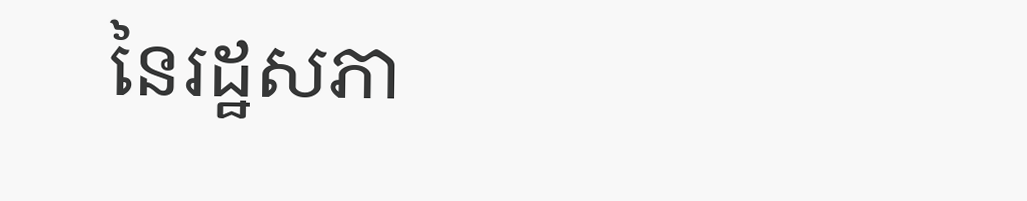នៃរដ្ឋសភា